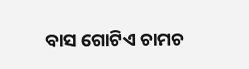ବାସ ଗୋଟିଏ ଚାମଚ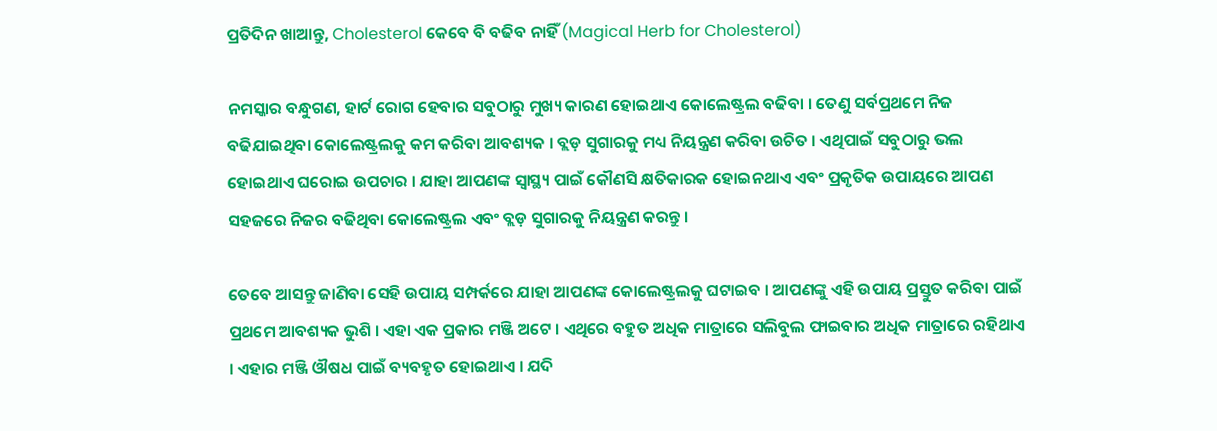ପ୍ରତିଦିନ ଖାଆନ୍ତୁ, Cholesterol କେବେ ବି ବଢିବ ନାହିଁ (Magical Herb for Cholesterol)

ନମସ୍କାର ବନ୍ଧୁଗଣ, ହାର୍ଟ ରୋଗ ହେବାର ସବୁଠାରୁ ମୁଖ୍ୟ କାରଣ ହୋଇଥାଏ କୋଲେଷ୍ଟ୍ରଲ ବଢିବା । ତେଣୁ ସର୍ବପ୍ରଥମେ ନିଜ ବଢିଯାଇଥିବା କୋଲେଷ୍ଟ୍ରଲକୁ କମ କରିବା ଆବଶ୍ୟକ । ବ୍ଲଡ଼ ସୁଗାରକୁ ମଧ୍ୟ ନିୟନ୍ତ୍ରଣ କରିବା ଉଚିତ । ଏଥିପାଇଁ ସବୁଠାରୁ ଭଲ ହୋଇଥାଏ ଘରୋଇ ଉପଚାର । ଯାହା ଆପଣଙ୍କ ସ୍ୱାସ୍ଥ୍ୟ ପାଇଁ କୌଣସି କ୍ଷତିକାରକ ହୋଇନଥାଏ ଏବଂ ପ୍ରକୃତିକ ଉପାୟରେ ଆପଣ ସହଜରେ ନିଜର ବଢିଥିବା କୋଲେଷ୍ଟ୍ରଲ ଏବଂ ବ୍ଲଡ଼ ସୁଗାରକୁ ନିୟନ୍ତ୍ରଣ କରନ୍ତୁ ।

ତେବେ ଆସନ୍ତୁ ଜାଣିବା ସେହି ଉପାୟ ସମ୍ପର୍କରେ ଯାହା ଆପଣଙ୍କ କୋଲେଷ୍ଟ୍ରଲକୁ ଘଟାଇବ । ଆପଣଙ୍କୁ ଏହି ଉପାୟ ପ୍ରସ୍ତୁତ କରିବା ପାଇଁ ପ୍ରଥମେ ଆବଶ୍ୟକ ଭୁଶି । ଏହା ଏକ ପ୍ରକାର ମଞ୍ଜି ଅଟେ । ଏଥିରେ ବହୁତ ଅଧିକ ମାତ୍ରାରେ ସଲିବୁଲ ଫାଇବାର ଅଧିକ ମାତ୍ରାରେ ରହିଥାଏ । ଏହାର ମଞ୍ଜି ଔଷଧ ପାଇଁ ବ୍ୟବହୃତ ହୋଇଥାଏ । ଯଦି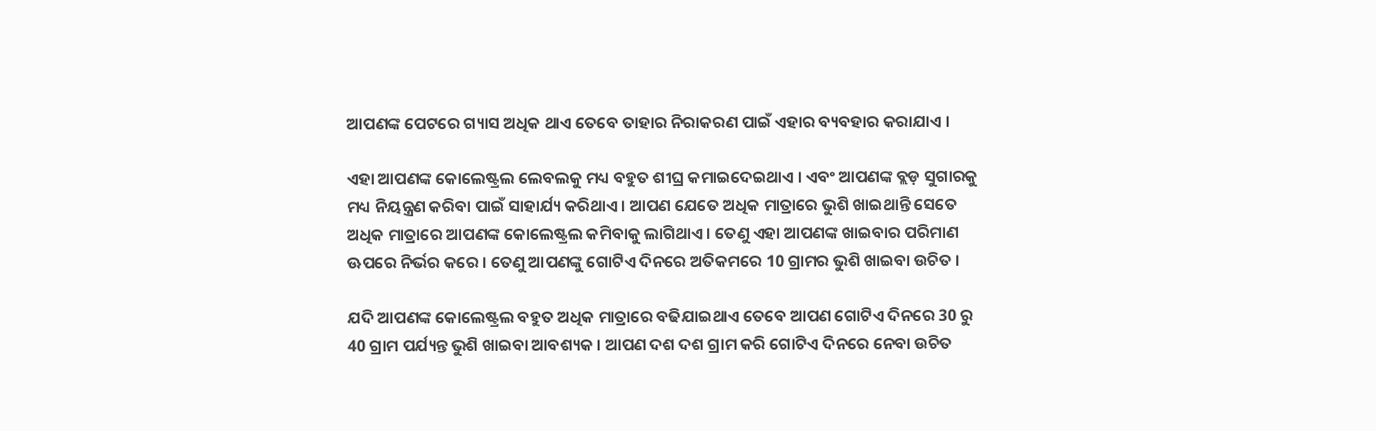ଆପଣଙ୍କ ପେଟରେ ଗ୍ୟାସ ଅଧିକ ଥାଏ ତେବେ ତାହାର ନିରାକରଣ ପାଇଁ ଏହାର ବ୍ୟବହାର କରାଯାଏ ।

ଏହା ଆପଣଙ୍କ କୋଲେଷ୍ଟ୍ରଲ ଲେବଲକୁ ମଧ୍ୟ ବହୁତ ଶୀଘ୍ର କମାଇଦେଇଥାଏ । ଏବଂ ଆପଣଙ୍କ ବ୍ଲଡ଼ ସୁଗାରକୁ ମଧ୍ୟ ନିୟନ୍ତ୍ରଣ କରିବା ପାଇଁ ସାହାର୍ଯ୍ୟ କରିଥାଏ । ଆପଣ ଯେତେ ଅଧିକ ମାତ୍ରାରେ ଭୁଶି ଖାଇଥାନ୍ତି ସେତେ ଅଧିକ ମାତ୍ରାରେ ଆପଣଙ୍କ କୋଲେଷ୍ଟ୍ରଲ କମିବାକୁ ଲାଗିଥାଏ । ତେଣୁ ଏହା ଆପଣଙ୍କ ଖାଇବାର ପରିମାଣ ଊପରେ ନିର୍ଭର କରେ । ତେଣୁ ଆପଣଙ୍କୁ ଗୋଟିଏ ଦିନରେ ଅତିକମରେ 10 ଗ୍ରାମର ଭୁଶି ଖାଇବା ଉଚିତ ।

ଯଦି ଆପଣଙ୍କ କୋଲେଷ୍ଟ୍ରଲ ବହୁତ ଅଧିକ ମାତ୍ରାରେ ବଢିଯାଇଥାଏ ତେବେ ଆପଣ ଗୋଟିଏ ଦିନରେ 30 ରୁ 40 ଗ୍ରାମ ପର୍ଯ୍ୟନ୍ତ ଭୁଶି ଖାଇବା ଆବଶ୍ୟକ । ଆପଣ ଦଶ ଦଶ ଗ୍ରାମ କରି ଗୋଟିଏ ଦିନରେ ନେବା ଉଚିତ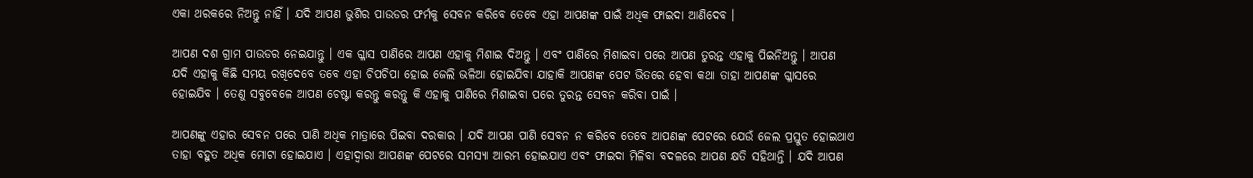ଏକା ଥରକରେ ନିଅନ୍ତୁ ନାହିଁ । ଯଦି ଆପଣ ଭୁଶିର ପାଉଡର ଫର୍ମକୁ ସେବନ କରିବେ ତେବେ ଏହା ଆପଣଙ୍କ ପାଇଁ ଅଧିକ ଫାଇଦା ଆଣିଦେବ ।

ଆପଣ ଦଶ ଗ୍ରାମ ପାଉଡର ନେଇଯାନ୍ତୁ । ଏକ ଗ୍ଳାସ ପାଣିରେ ଆପଣ ଏହାକୁ ମିଶାଇ ଦିଅନ୍ତୁ । ଏବଂ ପାଣିରେ ମିଶାଇବା ପରେ ଆପଣ ତୁରନ୍ତ ଏହାକୁ ପିଇନିଅନ୍ତୁ । ଆପଣ ଯଦି ଏହାକୁ କିଛି ସମୟ ରଖିଦେବେ ତବେ ଏହା ଚିପଚିପା ହୋଇ ଜେଲି ଭଳିଆ ହୋଇଯିବା ଯାହାକି ଆପଣଙ୍କ ପେଟ ଭିତରେ ହେବା କଥା ତାହା ଆପଣଙ୍କ ଗ୍ଳାସରେ ହୋଇଯିବ । ତେଣୁ ସବୁବେଳେ ଆପଣ ଚେଷ୍ଟା କରନ୍ତୁ କରନ୍ତୁ କି ଏହାକୁ ପାଣିରେ ମିଶାଇବା ପରେ ତୁରନ୍ତ ସେବନ କରିବା ପାଇଁ ।

ଆପଣଙ୍କୁ ଏହାର ସେବନ ପରେ ପାଣି ଅଧିକ ମାତ୍ରାରେ ପିଇବା ଦରକାର । ଯଦି ଆପଣ ପାଣି ସେବନ ନ କରିବେ ତେବେ ଆପଣଙ୍କ ପେଟରେ ଯେଉଁ ଜେଲ ପ୍ରସ୍ତୁତ ହୋଇଥାଏ ତାହା ବହୁତ ଅଧିକ ମୋଟା ହୋଇଯାଏ । ଏହାଦ୍ୱାରା ଆପଣଙ୍କ ପେଟରେ ସମସ୍ୟା ଆରମ୍ଭ ହୋଇଯାଏ ଏବଂ ଫାଇଦା ମିଳିବା ବଦଳରେ ଆପଣ କ୍ଷତି ସହିଥାନ୍ତି । ଯଦି ଆପଣ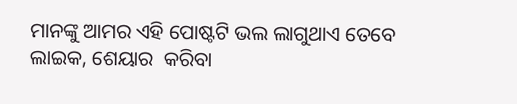ମାନଙ୍କୁ ଆମର ଏହି ପୋଷ୍ଟଟି ଭଲ ଲାଗୁଥାଏ ତେବେ ଲାଇକ, ଶେୟାର  କରିବା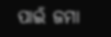ପାଇଁ ଜମା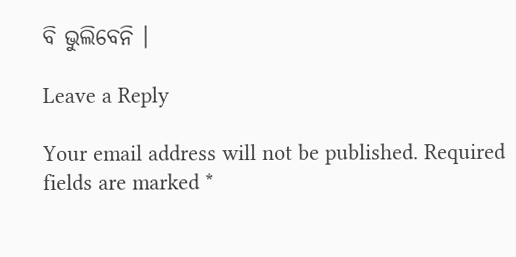ବି ଭୁଲିବେନି ।

Leave a Reply

Your email address will not be published. Required fields are marked *